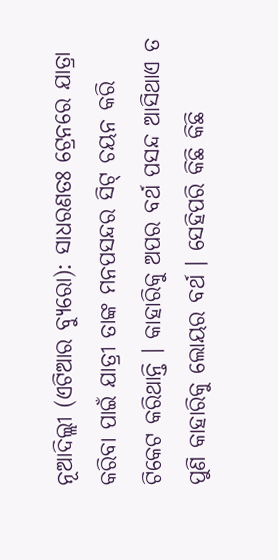ନୂଆଦିଲ୍ଲୀ (ଏଟିଆର ବ୍ୟୁରୋ): ସାଧରଣତଃ ଟ୍ରେନରେ ଯାତ୍ରା କରିବା ପାଇଁ ଯାତ୍ରୀ ତାଙ୍କ ମନପସନ୍ଦର ସିଟ୍ ଚୟନ କରି ଟିକେଟ କରିଥାନ୍ତି । କାହାରିକୁ ଅପର ବର୍ଥ ପସନ୍ଦ ଆସିଥାଏ ତ ପୁଣି କାହାରିକୁ ଲୋୟର ବର୍ଥ । ସେହିପରି କିଛି କିଛି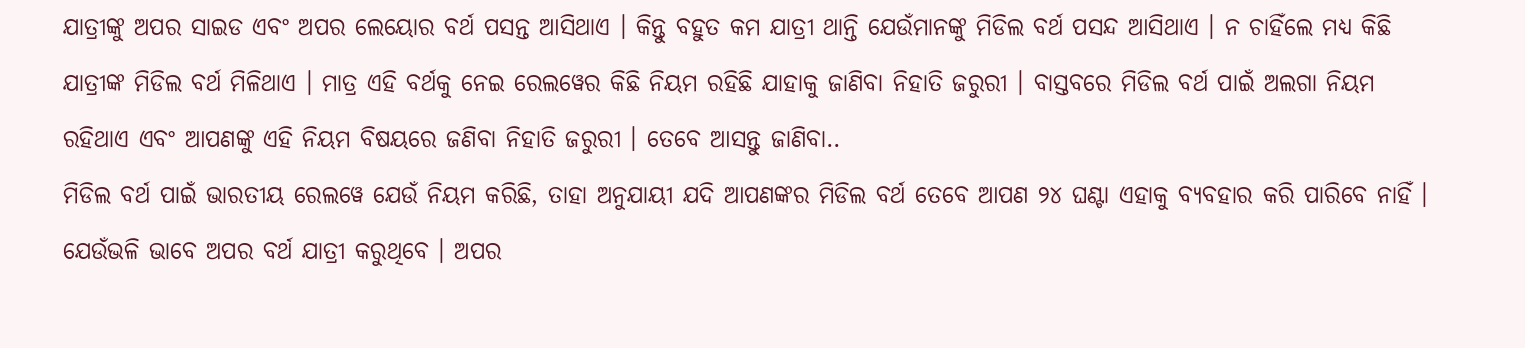ଯାତ୍ରୀଙ୍କୁ ଅପର ସାଇଡ ଏବଂ ଅପର ଲେୟୋର ବର୍ଥ ପସନ୍ତ ଆସିଥାଏ । କିନ୍ତୁ ବହୁତ କମ ଯାତ୍ରୀ ଥାନ୍ତି ଯେଉଁମାନଙ୍କୁ ମିଡିଲ ବର୍ଥ ପସନ୍ଦ ଆସିଥାଏ । ନ ଚାହିଁଲେ ମଧ୍ୟ କିଛି ଯାତ୍ରୀଙ୍କ ମିଡିଲ ବର୍ଥ ମିଳିଥାଏ । ମାତ୍ର ଏହି ବର୍ଥକୁ ନେଇ ରେଲୱେର କିଛି ନିୟମ ରହିଛି ଯାହାକୁ ଜାଣିବା ନିହାତି ଜରୁରୀ । ବାସ୍ତବରେ ମିଡିଲ ବର୍ଥ ପାଇଁ ଅଲଗା ନିୟମ ରହିଥାଏ ଏବଂ ଆପଣଙ୍କୁ ଏହି ନିୟମ ବିଷୟରେ ଜଣିବା ନିହାତି ଜରୁରୀ । ତେବେ ଆସନ୍ତୁ ଜାଣିବା..
ମିଡିଲ ବର୍ଥ ପାଇଁ ଭାରତୀୟ ରେଲୱେ ଯେଉଁ ନିୟମ କରିଛି, ତାହା ଅନୁଯାୟୀ ଯଦି ଆପଣଙ୍କର ମିଡିଲ ବର୍ଥ ତେବେ ଆପଣ ୨୪ ଘଣ୍ଟା ଏହାକୁ ବ୍ୟବହାର କରି ପାରିବେ ନାହିଁ । ଯେଉଁଭଳି ଭାବେ ଅପର ବର୍ଥ ଯାତ୍ରୀ କରୁଥିବେ । ଅପର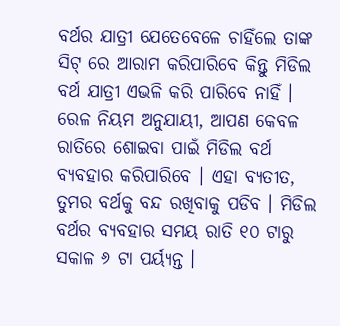ବର୍ଥର ଯାତ୍ରୀ ଯେତେବେଳେ ଚାହିଁଲେ ତାଙ୍କ ସିଟ୍ ରେ ଆରାମ କରିପାରିବେ କିନ୍ତୁ ମିଡିଲ ବର୍ଥ ଯାତ୍ରୀ ଏଭଳି କରି ପାରିବେ ନାହିଁ ।
ରେଳ ନିୟମ ଅନୁଯାୟୀ, ଆପଣ କେବଳ ରାତିରେ ଶୋଇବା ପାଇଁ ମିଡିଲ ବର୍ଥ ବ୍ୟବହାର କରିପାରିବେ । ଏହା ବ୍ୟତୀତ, ତୁମର ବର୍ଥକୁ ବନ୍ଦ ରଖିବାକୁ ପଡିବ । ମିଡିଲ ବର୍ଥର ବ୍ୟବହାର ସମୟ ରାତି ୧୦ ଟାରୁ ସକାଳ ୬ ଟା ପର୍ୟ୍ୟନ୍ତ ।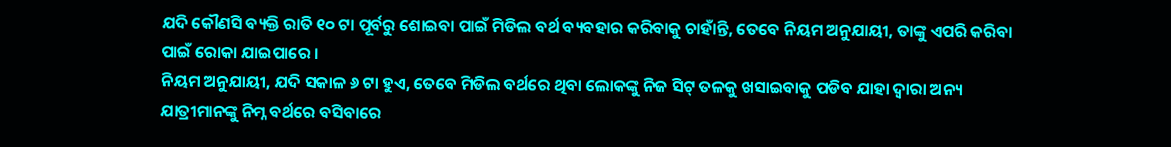ଯଦି କୌଣସି ବ୍ୟକ୍ତି ରାତି ୧୦ ଟା ପୂର୍ବରୁ ଶୋଇବା ପାଇଁ ମିଡିଲ ବର୍ଥ ବ୍ୟବହାର କରିବାକୁ ଚାହାଁନ୍ତି, ତେବେ ନିୟମ ଅନୁଯାୟୀ, ତାଙ୍କୁ ଏପରି କରିବା ପାଇଁ ରୋକା ଯାଇପାରେ ।
ନିୟମ ଅନୁଯାୟୀ, ଯଦି ସକାଳ ୬ ଟା ହୁଏ, ତେବେ ମିଡିଲ ବର୍ଥରେ ଥିବା ଲୋକଙ୍କୁ ନିଜ ସିଟ୍ ତଳକୁ ଖସାଇବାକୁ ପଡିବ ଯାହା ଦ୍ୱାରା ଅନ୍ୟ ଯାତ୍ରୀମାନଙ୍କୁ ନିମ୍ନ ବର୍ଥରେ ବସିବାରେ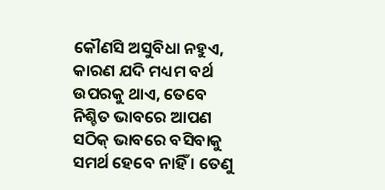କୌଣସି ଅସୁବିଧା ନହୁଏ, କାରଣ ଯଦି ମଧ୍ୟମ ବର୍ଥ ଉପରକୁ ଥାଏ, ତେବେ ନିଶ୍ଚିତ ଭାବରେ ଆପଣ ସଠିକ୍ ଭାବରେ ବସିବାକୁ ସମର୍ଥ ହେବେ ନାହିଁ । ତେଣୁ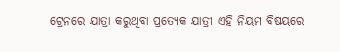ଟ୍ରେନରେ ଯାତ୍ରା କରୁଥିବା ପ୍ରତ୍ୟେକ ଯାତ୍ରୀ ଏହି ନିୟମ ବିଷୟରେ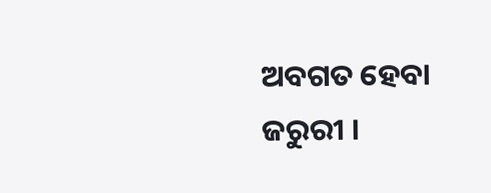ଅବଗତ ହେବା ଜରୁରୀ ।